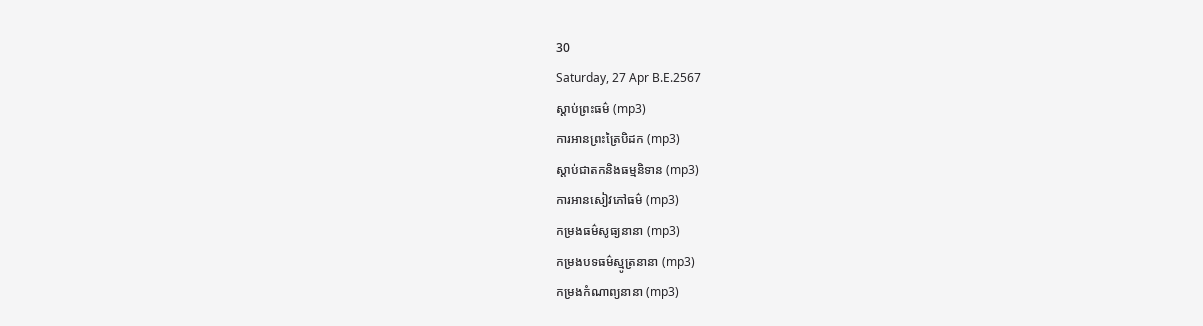30
Saturday, 27 Apr B.E.2567
ស្តាប់ព្រះធម៌ (mp3)
ការអានព្រះត្រៃបិដក (mp3)
ស្តាប់ជាតកនិងធម្មនិទាន (mp3)
ការអានសៀវភៅធម៌ (mp3)
កម្រងធម៌សូធ្យនានា (mp3)
កម្រងបទធម៌ស្មូត្រនានា (mp3)
កម្រងកំណាព្យនានា (mp3)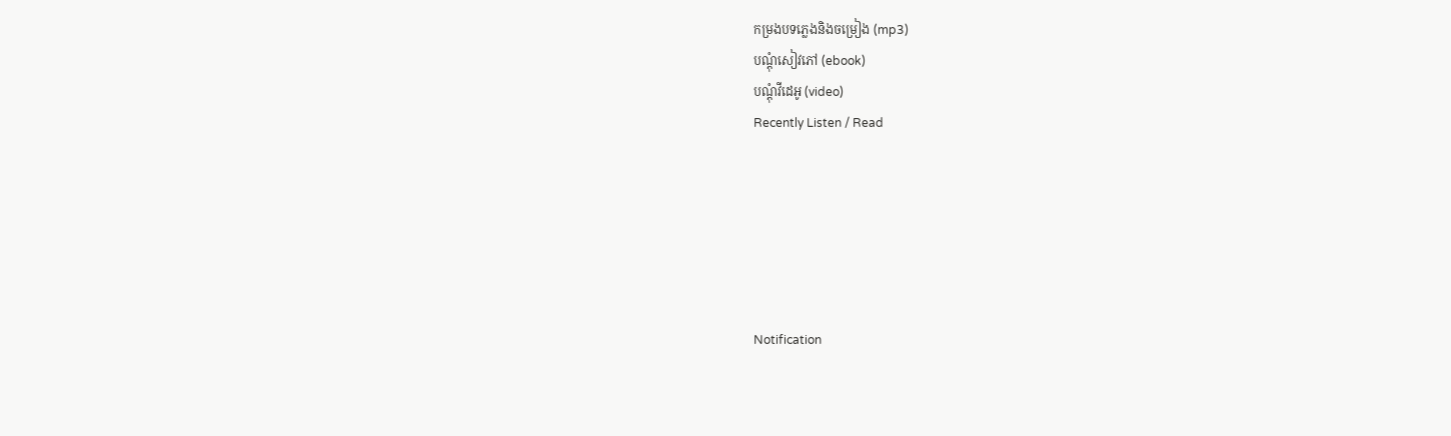កម្រងបទភ្លេងនិងចម្រៀង (mp3)
បណ្តុំសៀវភៅ (ebook)
បណ្តុំវីដេអូ (video)
Recently Listen / Read






Notification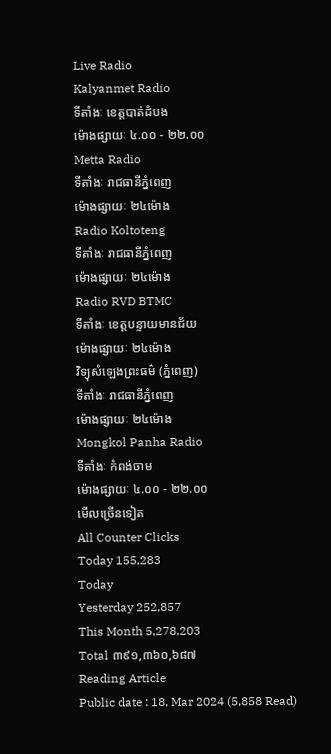Live Radio
Kalyanmet Radio
ទីតាំងៈ ខេត្តបាត់ដំបង
ម៉ោងផ្សាយៈ ៤.០០ - ២២.០០
Metta Radio
ទីតាំងៈ រាជធានីភ្នំពេញ
ម៉ោងផ្សាយៈ ២៤ម៉ោង
Radio Koltoteng
ទីតាំងៈ រាជធានីភ្នំពេញ
ម៉ោងផ្សាយៈ ២៤ម៉ោង
Radio RVD BTMC
ទីតាំងៈ ខេត្តបន្ទាយមានជ័យ
ម៉ោងផ្សាយៈ ២៤ម៉ោង
វិទ្យុសំឡេងព្រះធម៌ (ភ្នំពេញ)
ទីតាំងៈ រាជធានីភ្នំពេញ
ម៉ោងផ្សាយៈ ២៤ម៉ោង
Mongkol Panha Radio
ទីតាំងៈ កំពង់ចាម
ម៉ោងផ្សាយៈ ៤.០០ - ២២.០០
មើលច្រើនទៀត
All Counter Clicks
Today 155,283
Today
Yesterday 252,857
This Month 5,278,203
Total ៣៩១,៣៦០,៦៨៧
Reading Article
Public date : 18, Mar 2024 (5,858 Read)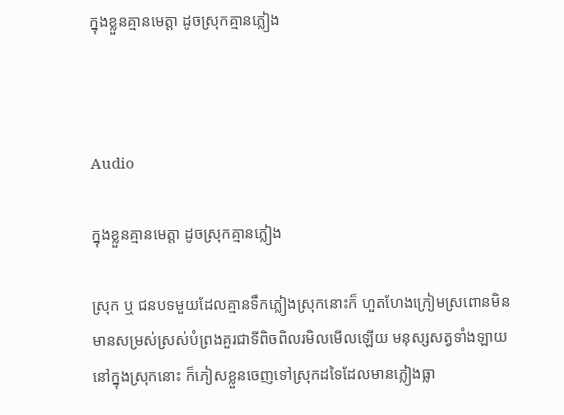ក្នុងខ្លួនគ្មានមេត្តា ដូចស្រុកគ្មានភ្លៀង



Audio

ក្នុងខ្លួនគ្មានមេត្តា ដូចស្រុកគ្មានភ្លៀង

ស្រុក ឬ ជនបទមួយដែលគ្មានទឹកភ្លៀងស្រុកនោះក៏ ហួតហែងក្រៀមស្រពោនមិនមានសម្រស់ស្រស់បំព្រងគួរជាទីពិចពិលរមិលមើលឡើយ មនុស្សសត្វទាំងឡាយ នៅក្នុងស្រុកនោះ ក៏ភៀសខ្លួនចេញទៅស្រុកដទៃដែលមានភ្លៀងធ្លា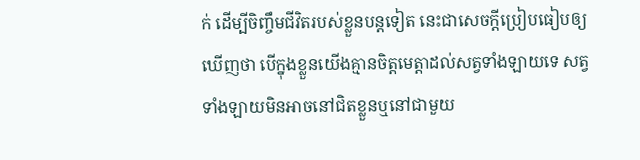ក់ ដើម្បីចិញ្ចឹមជីវិតរបស់ខ្លួនបន្តទៀត នេះជាសេចក្ដីប្រៀបធៀបឲ្យឃើញថា បើក្នុងខ្លួនយើងគ្មានចិត្តមេត្តាដល់សត្វទាំងឡាយទេ សត្វទាំងឡាយមិនអាចនៅជិតខ្លួនឬនៅជាមួយ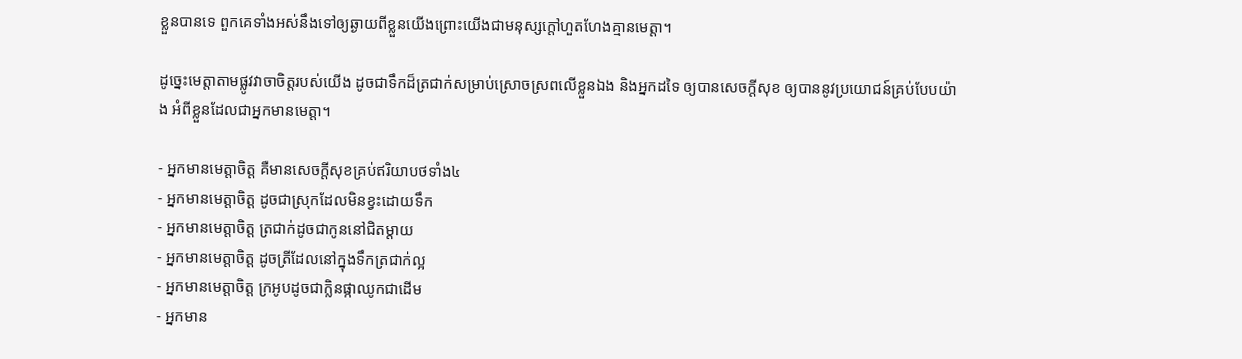ខ្លួនបានទេ ពួកគេទាំងអស់នឹងទៅឲ្យឆ្ងាយពីខ្លួនយើងព្រោះយើងជាមនុស្សក្ដៅហួតហែងគ្មានមេត្តា។

ដូច្នេះមេត្តាតាមផ្លូវវាចាចិត្តរបស់យើង ដូចជាទឹកដ៏ត្រជាក់សម្រាប់ស្រោចស្រពលើខ្លួនឯង និងអ្នកដទៃ ឲ្យបានសេចក្ដីសុខ ឲ្យបាននូវប្រយោជន៍គ្រប់បែបយ៉ាង អំពីខ្លួនដែលជាអ្នកមានមេត្តា។

- អ្នកមានមេត្តាចិត្ត គឺមានសេចក្ដីសុខគ្រប់ឥរិយាបថទាំង៤
- អ្នកមានមេត្តាចិត្ត ដូចជាស្រុកដែលមិនខ្វះដោយទឹក
- អ្នកមានមេត្តាចិត្ត ត្រជាក់ដូចជាកូននៅជិតម្ដាយ
- អ្នកមានមេត្តាចិត្ត ដូចត្រីដែលនៅក្នុងទឹកត្រជាក់ល្អ
- អ្នកមានមេត្តាចិត្ត ក្រអូបដូចជាក្លិនផ្កាឈូកជាដើម
- អ្នកមាន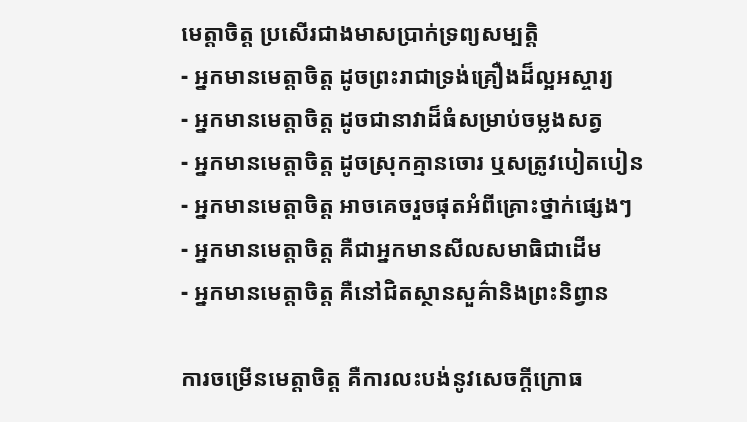មេត្តាចិត្ត ប្រសើរជាងមាសប្រាក់ទ្រព្យសម្បត្តិ
- អ្នកមានមេត្តាចិត្ត ដូចព្រះរាជាទ្រង់គ្រឿងដ៏ល្អអស្ចារ្យ
- អ្នកមានមេត្តាចិត្ត ដូចជានាវាដ៏ធំសម្រាប់ចម្លងសត្វ
- អ្នកមានមេត្តាចិត្ត ដូចស្រុកគ្មានចោរ ឬសត្រូវបៀតបៀន
- អ្នកមានមេត្តាចិត្ត អាចគេចរួចផុតអំពីគ្រោះថ្នាក់ផ្សេងៗ
- អ្នកមានមេត្តាចិត្ត គឺជាអ្នកមានសីលសមាធិជាដើម
- អ្នកមានមេត្តាចិត្ត គឺនៅជិតស្ថានសួគ៌ានិងព្រះនិព្វាន

ការចម្រើនមេត្តាចិត្ត គឺការលះបង់នូវសេចក្ដីក្រោធ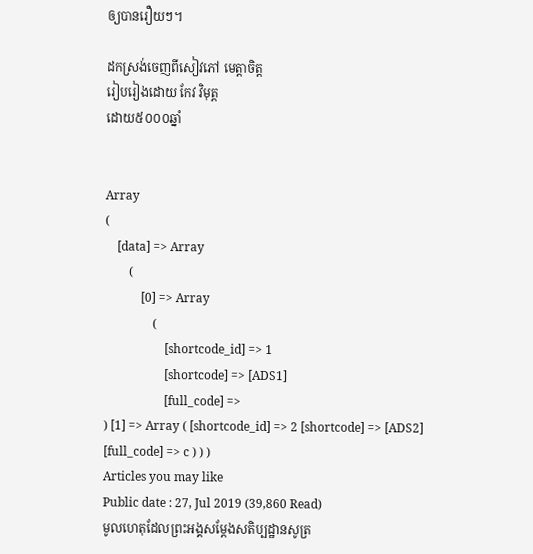ឲ្យបានរឿយៗ។

ដកស្រង់ចេញពីសៀវភៅ មេត្តាចិត្ត
រៀបរៀងដោយ កែវ វិមុត្ត
ដោយ៥០០០ឆ្នាំ


Array
(
    [data] => Array
        (
            [0] => Array
                (
                    [shortcode_id] => 1
                    [shortcode] => [ADS1]
                    [full_code] =>
) [1] => Array ( [shortcode_id] => 2 [shortcode] => [ADS2] [full_code] => c ) ) )
Articles you may like
Public date : 27, Jul 2019 (39,860 Read)
មូលហេតុដែលព្រះអង្គសម្តែងសតិប្បដ្ឋានសូត្រ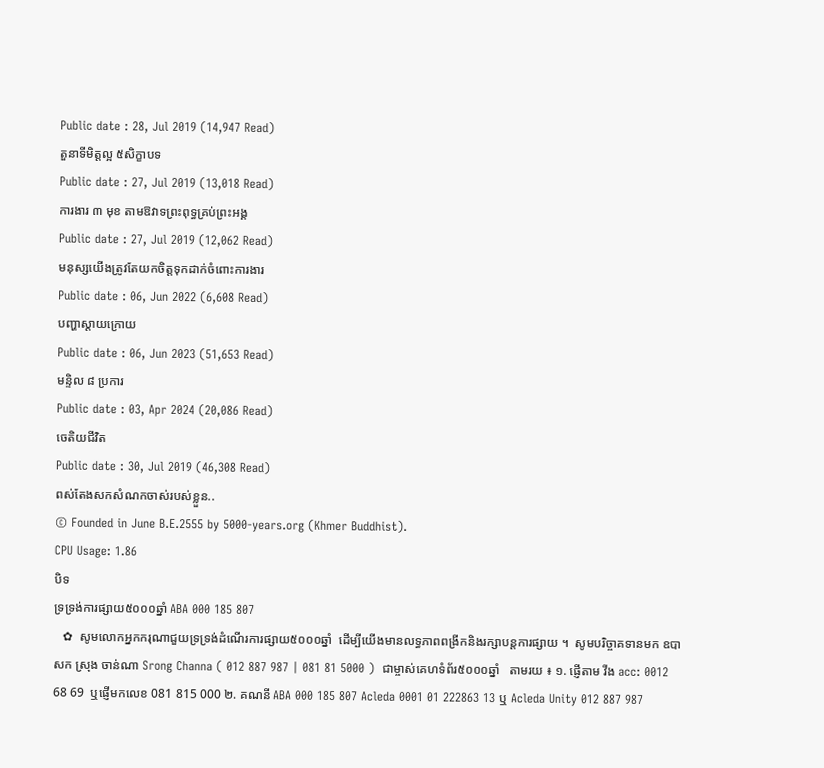Public date : 28, Jul 2019 (14,947 Read)
តួនាទីមិត្តល្អ ៥សិក្ខាបទ
Public date : 27, Jul 2019 (13,018 Read)
ការងារ ៣ មុខ តាមឱវាទព្រះពុទ្ធគ្រប់ព្រះអង្គ
Public date : 27, Jul 2019 (12,062 Read)
មនុស្សយើងត្រូវតែយកចិត្តទុកដាក់ចំពោះការងារ
Public date : 06, Jun 2022 (6,608 Read)
បញ្ហាស្តាយក្រោយ
Public date : 06, Jun 2023 (51,653 Read)
មន្ទិល ៨ ប្រការ
Public date : 03, Apr 2024 (20,086 Read)
ចេតិយជីវិត
Public date : 30, Jul 2019 (46,308 Read)
ពស់តែងសកសំណកចាស់របស់ខ្លួន..
© Founded in June B.E.2555 by 5000-years.org (Khmer Buddhist).
CPU Usage: 1.86
បិទ
ទ្រទ្រង់ការផ្សាយ៥០០០ឆ្នាំ ABA 000 185 807
   ✿  សូមលោកអ្នកករុណាជួយទ្រទ្រង់ដំណើរការផ្សាយ៥០០០ឆ្នាំ  ដើម្បីយើងមានលទ្ធភាពពង្រីកនិងរក្សាបន្តការផ្សាយ ។  សូមបរិច្ចាគទានមក ឧបាសក ស្រុង ចាន់ណា Srong Channa ( 012 887 987 | 081 81 5000 )  ជាម្ចាស់គេហទំព័រ៥០០០ឆ្នាំ   តាមរយ ៖ ១. ផ្ញើតាម វីង acc: 0012 68 69  ឬផ្ញើមកលេខ 081 815 000 ២. គណនី ABA 000 185 807 Acleda 0001 01 222863 13 ឬ Acleda Unity 012 887 987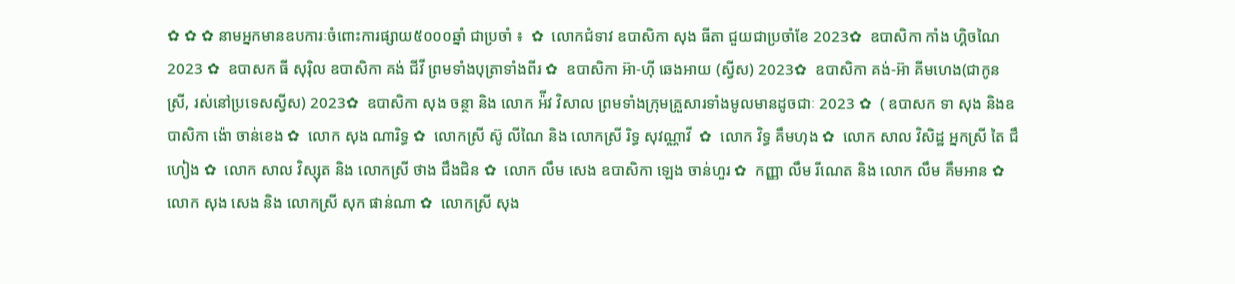✿ ✿ ✿ នាមអ្នកមានឧបការៈចំពោះការផ្សាយ៥០០០ឆ្នាំ ជាប្រចាំ ៖  ✿  លោកជំទាវ ឧបាសិកា សុង ធីតា ជួយជាប្រចាំខែ 2023✿  ឧបាសិកា កាំង ហ្គិចណៃ 2023 ✿  ឧបាសក ធី សុរ៉ិល ឧបាសិកា គង់ ជីវី ព្រមទាំងបុត្រាទាំងពីរ ✿  ឧបាសិកា អ៊ា-ហុី ឆេងអាយ (ស្វីស) 2023✿  ឧបាសិកា គង់-អ៊ា គីមហេង(ជាកូនស្រី, រស់នៅប្រទេសស្វីស) 2023✿  ឧបាសិកា សុង ចន្ថា និង លោក អ៉ីវ វិសាល ព្រមទាំងក្រុមគ្រួសារទាំងមូលមានដូចជាៈ 2023 ✿  ( ឧបាសក ទា សុង និងឧបាសិកា ង៉ោ ចាន់ខេង ✿  លោក សុង ណារិទ្ធ ✿  លោកស្រី ស៊ូ លីណៃ និង លោកស្រី រិទ្ធ សុវណ្ណាវី  ✿  លោក វិទ្ធ គឹមហុង ✿  លោក សាល វិសិដ្ឋ អ្នកស្រី តៃ ជឹហៀង ✿  លោក សាល វិស្សុត និង លោកស្រី ថាង ជឹងជិន ✿  លោក លឹម សេង ឧបាសិកា ឡេង ចាន់ហួរ ✿  កញ្ញា លឹម រីណេត និង លោក លឹម គឹមអាន ✿  លោក សុង សេង និង លោកស្រី សុក ផាន់ណា ✿  លោកស្រី សុង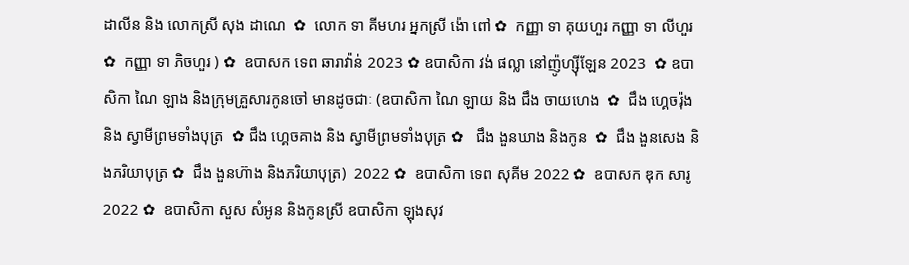ដាលីន និង លោកស្រី សុង ដាណេ  ✿  លោក ទា គីមហរ អ្នកស្រី ង៉ោ ពៅ ✿  កញ្ញា ទា គុយហួរ កញ្ញា ទា លីហួរ ✿  កញ្ញា ទា ភិចហួរ ) ✿  ឧបាសក ទេព ឆារាវ៉ាន់ 2023 ✿ ឧបាសិកា វង់ ផល្លា នៅញ៉ូហ្ស៊ីឡែន 2023  ✿ ឧបាសិកា ណៃ ឡាង និងក្រុមគ្រួសារកូនចៅ មានដូចជាៈ (ឧបាសិកា ណៃ ឡាយ និង ជឹង ចាយហេង  ✿  ជឹង ហ្គេចរ៉ុង និង ស្វាមីព្រមទាំងបុត្រ  ✿ ជឹង ហ្គេចគាង និង ស្វាមីព្រមទាំងបុត្រ ✿   ជឹង ងួនឃាង និងកូន  ✿  ជឹង ងួនសេង និងភរិយាបុត្រ ✿  ជឹង ងួនហ៊ាង និងភរិយាបុត្រ)  2022 ✿  ឧបាសិកា ទេព សុគីម 2022 ✿  ឧបាសក ឌុក សារូ 2022 ✿  ឧបាសិកា សួស សំអូន និងកូនស្រី ឧបាសិកា ឡុងសុវ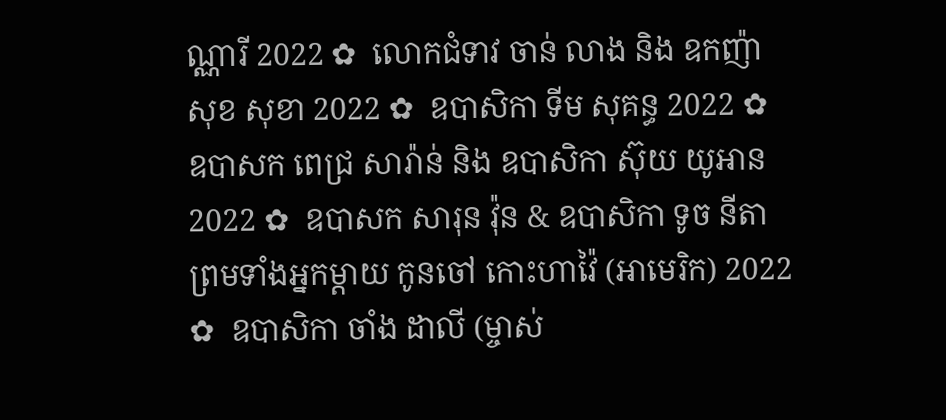ណ្ណារី 2022 ✿  លោកជំទាវ ចាន់ លាង និង ឧកញ៉ា សុខ សុខា 2022 ✿  ឧបាសិកា ទីម សុគន្ធ 2022 ✿   ឧបាសក ពេជ្រ សារ៉ាន់ និង ឧបាសិកា ស៊ុយ យូអាន 2022 ✿  ឧបាសក សារុន វ៉ុន & ឧបាសិកា ទូច នីតា ព្រមទាំងអ្នកម្តាយ កូនចៅ កោះហាវ៉ៃ (អាមេរិក) 2022 ✿  ឧបាសិកា ចាំង ដាលី (ម្ចាស់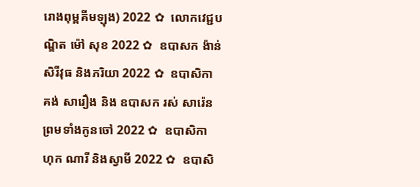រោងពុម្ពគីមឡុង) 2022 ✿  លោកវេជ្ជបណ្ឌិត ម៉ៅ សុខ 2022 ✿  ឧបាសក ង៉ាន់ សិរីវុធ និងភរិយា 2022 ✿  ឧបាសិកា គង់ សារឿង និង ឧបាសក រស់ សារ៉េន  ព្រមទាំងកូនចៅ 2022 ✿  ឧបាសិកា ហុក ណារី និងស្វាមី 2022 ✿  ឧបាសិ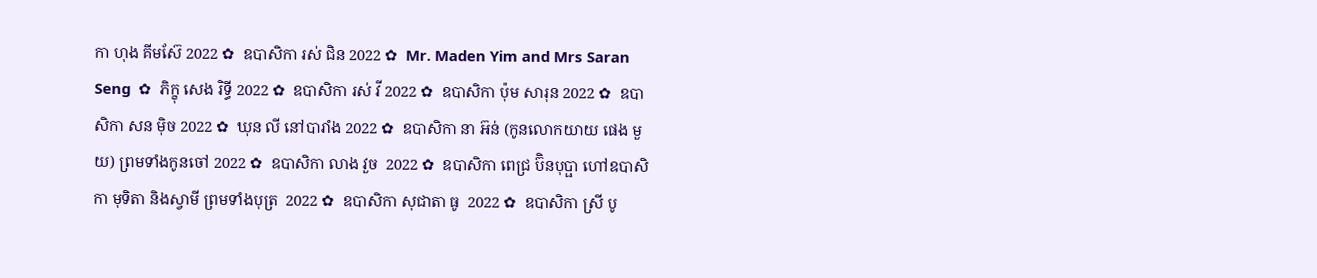កា ហុង គីមស៊ែ 2022 ✿  ឧបាសិកា រស់ ជិន 2022 ✿  Mr. Maden Yim and Mrs Saran Seng  ✿  ភិក្ខុ សេង រិទ្ធី 2022 ✿  ឧបាសិកា រស់ វី 2022 ✿  ឧបាសិកា ប៉ុម សារុន 2022 ✿  ឧបាសិកា សន ម៉ិច 2022 ✿  ឃុន លី នៅបារាំង 2022 ✿  ឧបាសិកា នា អ៊ន់ (កូនលោកយាយ ផេង មួយ) ព្រមទាំងកូនចៅ 2022 ✿  ឧបាសិកា លាង វួច  2022 ✿  ឧបាសិកា ពេជ្រ ប៊ិនបុប្ផា ហៅឧបាសិកា មុទិតា និងស្វាមី ព្រមទាំងបុត្រ  2022 ✿  ឧបាសិកា សុជាតា ធូ  2022 ✿  ឧបាសិកា ស្រី បូ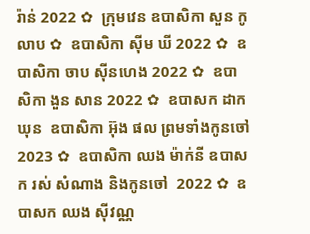រ៉ាន់ 2022 ✿  ក្រុមវេន ឧបាសិកា សួន កូលាប ✿  ឧបាសិកា ស៊ីម ឃី 2022 ✿  ឧបាសិកា ចាប ស៊ីនហេង 2022 ✿  ឧបាសិកា ងួន សាន 2022 ✿  ឧបាសក ដាក ឃុន  ឧបាសិកា អ៊ុង ផល ព្រមទាំងកូនចៅ 2023 ✿  ឧបាសិកា ឈង ម៉ាក់នី ឧបាសក រស់ សំណាង និងកូនចៅ  2022 ✿  ឧបាសក ឈង សុីវណ្ណ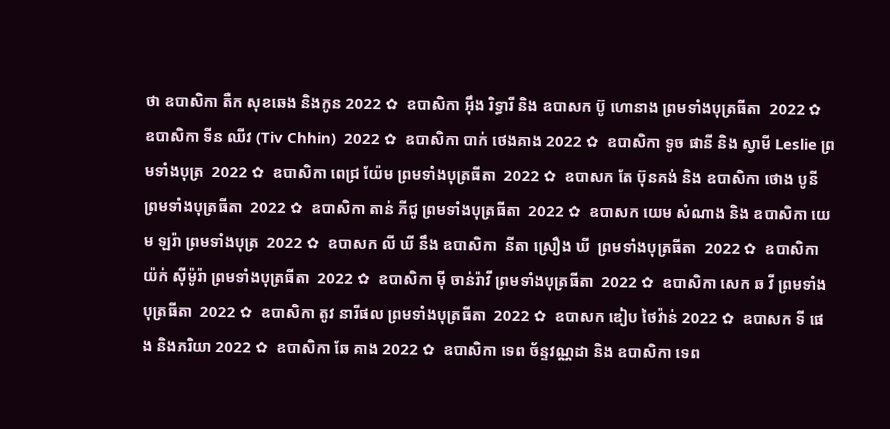ថា ឧបាសិកា តឺក សុខឆេង និងកូន 2022 ✿  ឧបាសិកា អុឹង រិទ្ធារី និង ឧបាសក ប៊ូ ហោនាង ព្រមទាំងបុត្រធីតា  2022 ✿  ឧបាសិកា ទីន ឈីវ (Tiv Chhin)  2022 ✿  ឧបាសិកា បាក់ ថេងគាង 2022 ✿  ឧបាសិកា ទូច ផានី និង ស្វាមី Leslie ព្រមទាំងបុត្រ  2022 ✿  ឧបាសិកា ពេជ្រ យ៉ែម ព្រមទាំងបុត្រធីតា  2022 ✿  ឧបាសក តែ ប៊ុនគង់ និង ឧបាសិកា ថោង បូនី ព្រមទាំងបុត្រធីតា  2022 ✿  ឧបាសិកា តាន់ ភីជូ ព្រមទាំងបុត្រធីតា  2022 ✿  ឧបាសក យេម សំណាង និង ឧបាសិកា យេម ឡរ៉ា ព្រមទាំងបុត្រ  2022 ✿  ឧបាសក លី ឃី នឹង ឧបាសិកា  នីតា ស្រឿង ឃី  ព្រមទាំងបុត្រធីតា  2022 ✿  ឧបាសិកា យ៉ក់ សុីម៉ូរ៉ា ព្រមទាំងបុត្រធីតា  2022 ✿  ឧបាសិកា មុី ចាន់រ៉ាវី ព្រមទាំងបុត្រធីតា  2022 ✿  ឧបាសិកា សេក ឆ វី ព្រមទាំងបុត្រធីតា  2022 ✿  ឧបាសិកា តូវ នារីផល ព្រមទាំងបុត្រធីតា  2022 ✿  ឧបាសក ឌៀប ថៃវ៉ាន់ 2022 ✿  ឧបាសក ទី ផេង និងភរិយា 2022 ✿  ឧបាសិកា ឆែ គាង 2022 ✿  ឧបាសិកា ទេព ច័ន្ទវណ្ណដា និង ឧបាសិកា ទេព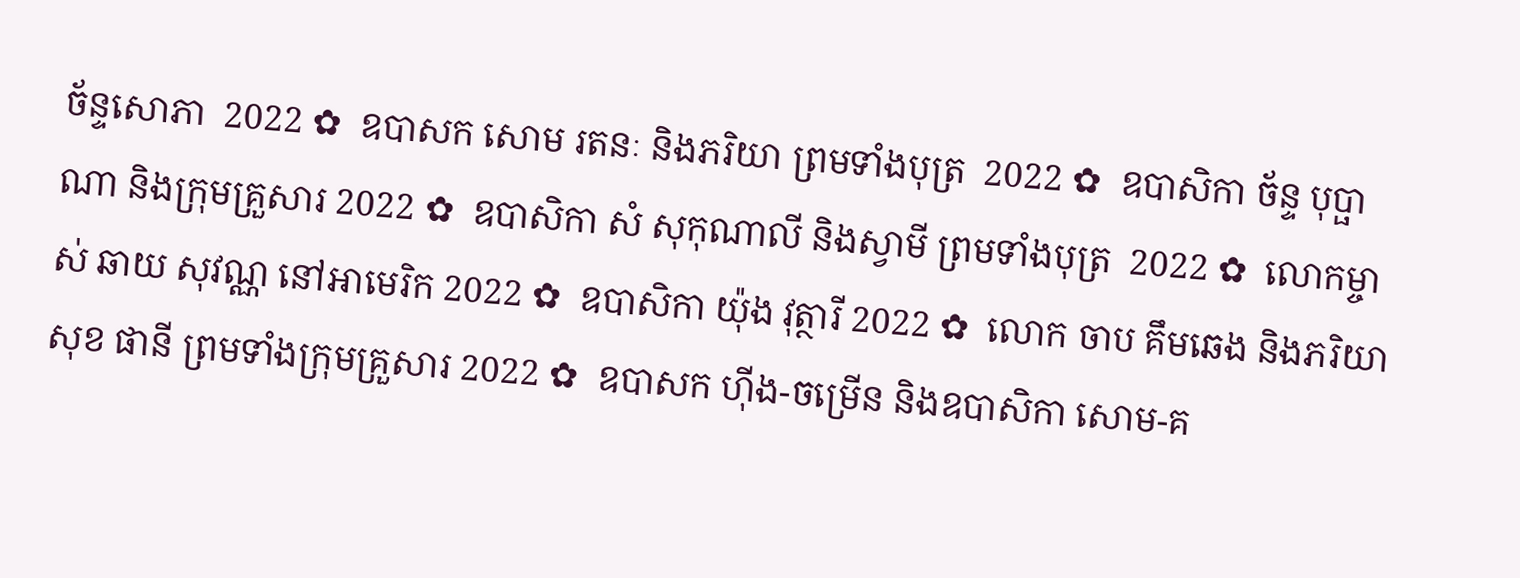ច័ន្ទសោភា  2022 ✿  ឧបាសក សោម រតនៈ និងភរិយា ព្រមទាំងបុត្រ  2022 ✿  ឧបាសិកា ច័ន្ទ បុប្ផាណា និងក្រុមគ្រួសារ 2022 ✿  ឧបាសិកា សំ សុកុណាលី និងស្វាមី ព្រមទាំងបុត្រ  2022 ✿  លោកម្ចាស់ ឆាយ សុវណ្ណ នៅអាមេរិក 2022 ✿  ឧបាសិកា យ៉ុង វុត្ថារី 2022 ✿  លោក ចាប គឹមឆេង និងភរិយា សុខ ផានី ព្រមទាំងក្រុមគ្រួសារ 2022 ✿  ឧបាសក ហ៊ីង-ចម្រើន និងឧបាសិកា សោម-គ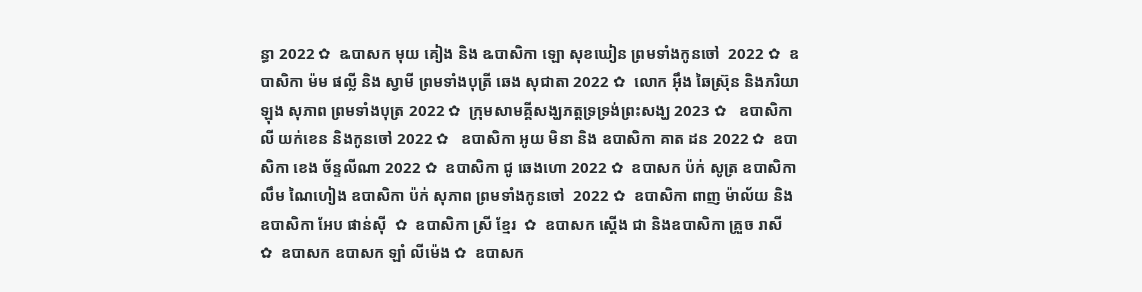ន្ធា 2022 ✿  ឩបាសក មុយ គៀង និង ឩបាសិកា ឡោ សុខឃៀន ព្រមទាំងកូនចៅ  2022 ✿  ឧបាសិកា ម៉ម ផល្លី និង ស្វាមី ព្រមទាំងបុត្រី ឆេង សុជាតា 2022 ✿  លោក អ៊ឹង ឆៃស្រ៊ុន និងភរិយា ឡុង សុភាព ព្រមទាំងបុត្រ 2022 ✿  ក្រុមសាមគ្គីសង្ឃភត្តទ្រទ្រង់ព្រះសង្ឃ 2023 ✿   ឧបាសិកា លី យក់ខេន និងកូនចៅ 2022 ✿   ឧបាសិកា អូយ មិនា និង ឧបាសិកា គាត ដន 2022 ✿  ឧបាសិកា ខេង ច័ន្ទលីណា 2022 ✿  ឧបាសិកា ជូ ឆេងហោ 2022 ✿  ឧបាសក ប៉ក់ សូត្រ ឧបាសិកា លឹម ណៃហៀង ឧបាសិកា ប៉ក់ សុភាព ព្រមទាំងកូនចៅ  2022 ✿  ឧបាសិកា ពាញ ម៉ាល័យ និង ឧបាសិកា អែប ផាន់ស៊ី  ✿  ឧបាសិកា ស្រី ខ្មែរ  ✿  ឧបាសក ស្តើង ជា និងឧបាសិកា គ្រួច រាសី  ✿  ឧបាសក ឧបាសក ឡាំ លីម៉េង ✿  ឧបាសក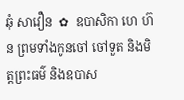ឆុំ សាវឿន  ✿  ឧបាសិកា ហេ ហ៊ន ព្រមទាំងកូនចៅ ចៅទួត និងមិត្តព្រះធម៌ និងឧបាស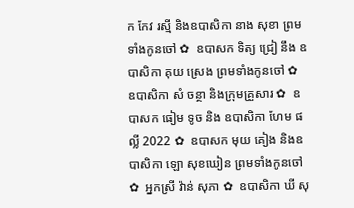ក កែវ រស្មី និងឧបាសិកា នាង សុខា ព្រមទាំងកូនចៅ ✿  ឧបាសក ទិត្យ ជ្រៀ នឹង ឧបាសិកា គុយ ស្រេង ព្រមទាំងកូនចៅ ✿  ឧបាសិកា សំ ចន្ថា និងក្រុមគ្រួសារ ✿  ឧបាសក ធៀម ទូច និង ឧបាសិកា ហែម ផល្លី 2022 ✿  ឧបាសក មុយ គៀង និងឧបាសិកា ឡោ សុខឃៀន ព្រមទាំងកូនចៅ ✿  អ្នកស្រី វ៉ាន់ សុភា ✿  ឧបាសិកា ឃី សុ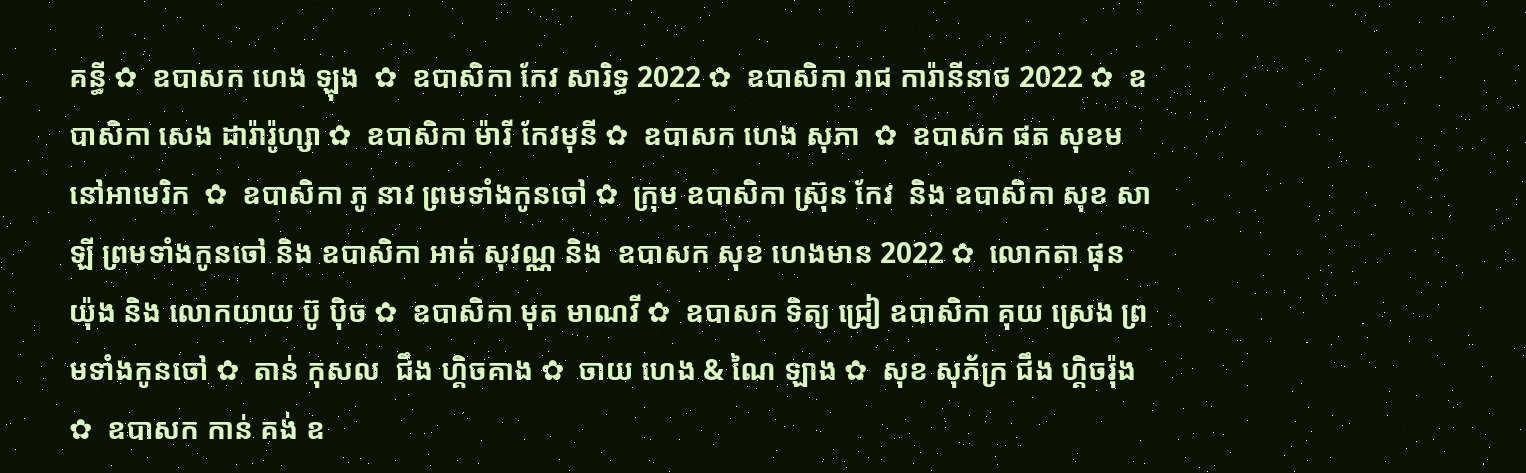គន្ធី ✿  ឧបាសក ហេង ឡុង  ✿  ឧបាសិកា កែវ សារិទ្ធ 2022 ✿  ឧបាសិកា រាជ ការ៉ានីនាថ 2022 ✿  ឧបាសិកា សេង ដារ៉ារ៉ូហ្សា ✿  ឧបាសិកា ម៉ារី កែវមុនី ✿  ឧបាសក ហេង សុភា  ✿  ឧបាសក ផត សុខម នៅអាមេរិក  ✿  ឧបាសិកា ភូ នាវ ព្រមទាំងកូនចៅ ✿  ក្រុម ឧបាសិកា ស្រ៊ុន កែវ  និង ឧបាសិកា សុខ សាឡី ព្រមទាំងកូនចៅ និង ឧបាសិកា អាត់ សុវណ្ណ និង  ឧបាសក សុខ ហេងមាន 2022 ✿  លោកតា ផុន យ៉ុង និង លោកយាយ ប៊ូ ប៉ិច ✿  ឧបាសិកា មុត មាណវី ✿  ឧបាសក ទិត្យ ជ្រៀ ឧបាសិកា គុយ ស្រេង ព្រមទាំងកូនចៅ ✿  តាន់ កុសល  ជឹង ហ្គិចគាង ✿  ចាយ ហេង & ណៃ ឡាង ✿  សុខ សុភ័ក្រ ជឹង ហ្គិចរ៉ុង ✿  ឧបាសក កាន់ គង់ ឧ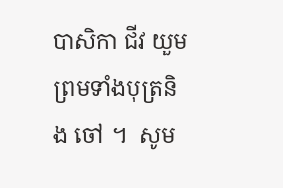បាសិកា ជីវ យួម ព្រមទាំងបុត្រនិង ចៅ ។  សូម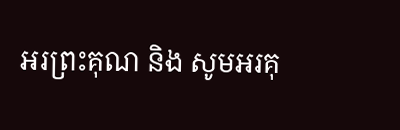អរព្រះគុណ និង សូមអរគុ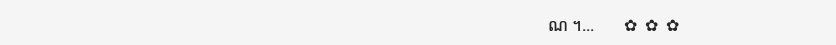ណ ។...       ✿  ✿  ✿